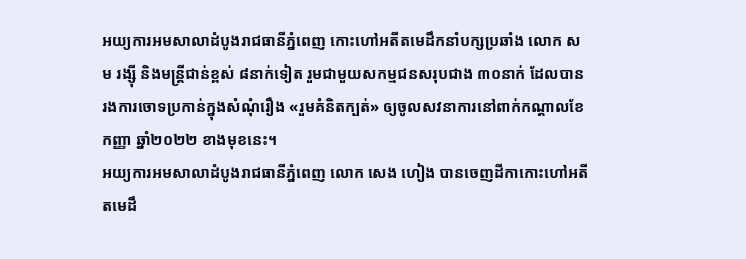អយ្យការអមសាលាដំបូងរាជធានីភ្នំពេញ កោះហៅអតីតមេដឹកនាំបក្សប្រឆាំង លោក សម រង្ស៊ី និងមន្ត្រីជាន់ខ្ពស់ ៨នាក់ទៀត រួមជាមួយសកម្មជនសរុបជាង ៣០នាក់ ដែលបានរងការចោទប្រកាន់ក្នុងសំណុំរឿង «រួមគំនិតក្បត់» ឲ្យចូលសវនាការនៅពាក់កណ្តាលខែកញ្ញា ឆ្នាំ២០២២ ខាងមុខនេះ។
អយ្យការអមសាលាដំបូងរាជធានីភ្នំពេញ លោក សេង ហៀង បានចេញដីកាកោះហៅអតីតមេដឹ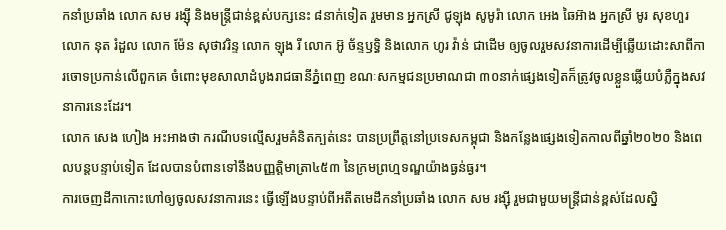កនាំប្រឆាំង លោក សម រង្ស៊ី និងមន្ត្រីជាន់ខ្ពស់បក្សនេះ ៨នាក់ទៀត រួមមាន អ្នកស្រី ជូឡុង សូមូរ៉ា លោក អេង ឆៃអ៊ាង អ្នកស្រី មូរ សុខហួរ លោក នុត រំដួល លោក ម៉ែន សុថាវរិន្ទ លោក ឡុង រី លោក អ៊ូ ច័ន្ទឫទ្ធិ និងលោក ហូរ វ៉ាន់ ជាដើម ឲ្យចូលរួមសវនាការដើម្បីឆ្លើយដោះសាពីការចោទប្រកាន់លើពួកគេ ចំពោះមុខសាលាដំបូងរាជធានីភ្នំពេញ ខណៈសកម្មជនប្រមាណជា ៣០នាក់ផ្សេងទៀតក៏ត្រូវចូលខ្លួនឆ្លើយបំភ្លឺក្នុងសវនាការនេះដែរ។
លោក សេង ហៀង អះអាងថា ករណីបទល្មើសរួមគំនិតក្បត់នេះ បានប្រព្រឹត្តនៅប្រទេសកម្ពុជា និងកន្លែងផ្សេងទៀតកាលពីឆ្នាំ២០២០ និងពេលបន្តបន្ទាប់ទៀត ដែលបានបំពានទៅនឹងបញ្ញត្តិមាត្រា៤៥៣ នៃក្រមព្រហ្មទណ្ឌយ៉ាងធ្ងន់ធ្ងរ។
ការចេញដីកាកោះហៅឲ្យចូលសវនាការនេះ ធ្វើឡើងបន្ទាប់ពីអតីតមេដឹកនាំប្រឆាំង លោក សម រង្ស៊ី រួមជាមួយមន្ត្រីជាន់ខ្ពស់ដែលស្និ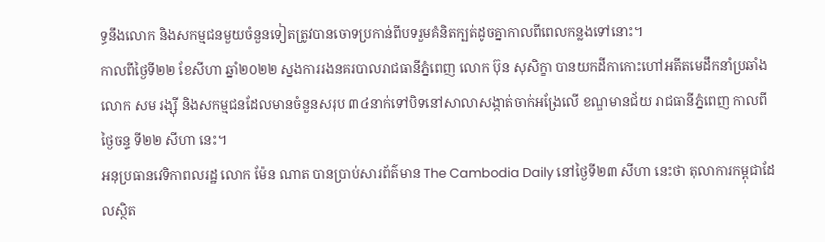ទ្ធនឹងលោក និងសកម្មជនមួយចំនួនទៀតត្រូវបានចោទប្រកាន់ពីបទរួមគំនិតក្បត់ដូចគ្នាកាលពីពេលកន្លងទៅនោះ។
កាលពីថ្ងៃទី២២ ខែសីហា ឆ្នាំ២០២២ ស្នងការរងនគរបាលរាជធានីភ្នំពេញ លោក ប៊ុន សុសិក្ខា បានយកដីកាកោះហៅអតីតមេដឹកនាំប្រឆាំង លោក សម រង្ស៊ី និងសកម្មជនដែលមានចំនួនសរុប ៣៤នាក់ទៅបិទនៅសាលាសង្កាត់ចាក់អង្រែលើ ខណ្ឌមានជ័យ រាជធានីភ្នំពេញ កាលពីថ្ងៃចន្ទ ទី២២ សីហា នេះ។
អនុប្រធានវេទិកាពលរដ្ឋ លោក ម៉ែន ណាត បានប្រាប់សារព័ត៌មាន The Cambodia Daily នៅថ្ងៃទី២៣ សីហា នេះថា តុលាការកម្ពុជាដែលស្ថិត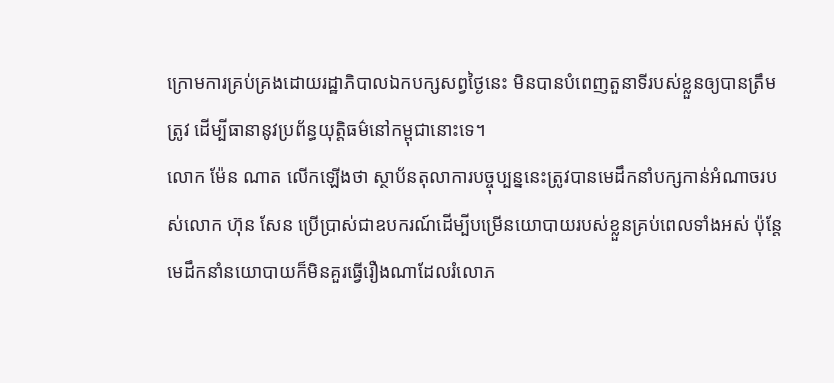ក្រោមការគ្រប់គ្រងដោយរដ្ឋាភិបាលឯកបក្សសព្វថ្ងៃនេះ មិនបានបំពេញតួនាទីរបស់ខ្លួនឲ្យបានត្រឹមត្រូវ ដើម្បីធានានូវប្រព័ន្ធយុត្តិធម៌នៅកម្ពុជានោះទេ។
លោក ម៉ែន ណាត លើកឡើងថា ស្ថាប័នតុលាការបច្ចុប្បន្ននេះត្រូវបានមេដឹកនាំបក្សកាន់អំណាចរបស់លោក ហ៊ុន សែន ប្រើប្រាស់ជាឧបករណ៍ដើម្បីបម្រើនយោបាយរបស់ខ្លួនគ្រប់ពេលទាំងអស់ ប៉ុន្តែមេដឹកនាំនយោបាយក៏មិនគួរធ្វើរឿងណាដែលរំលោភ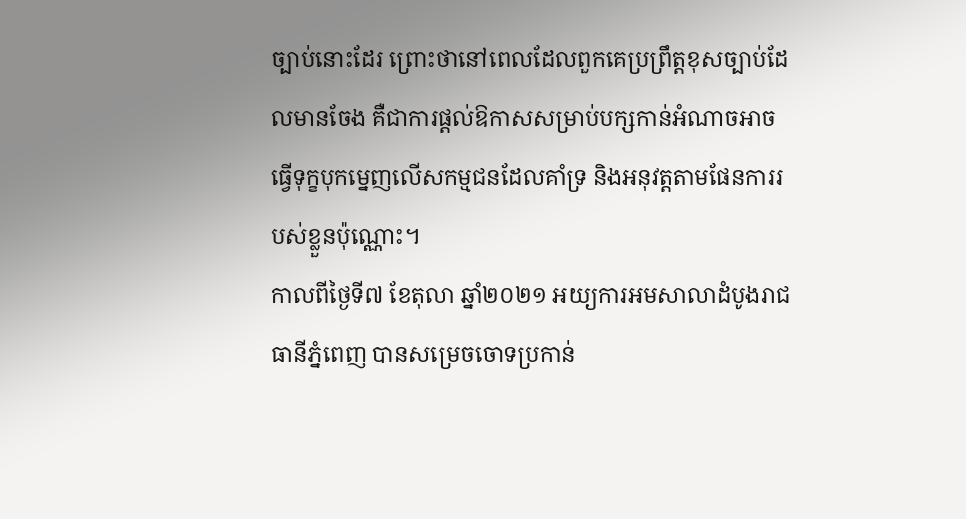ច្បាប់នោះដែរ ព្រោះថានៅពេលដែលពួកគេប្រព្រឹត្តខុសច្បាប់ដែលមានចែង គឺជាការផ្តល់ឱកាសសម្រាប់បក្សកាន់អំណាចអាចធ្វើទុក្ខបុកម្នេញលើសកម្មជនដែលគាំទ្រ និងអនុវត្តតាមផែនការរបស់ខ្លួនប៉ុណ្ណោះ។
កាលពីថ្ងៃទី៧ ខែតុលា ឆ្នាំ២០២១ អយ្យការអមសាលាដំបូងរាជធានីភ្នំពេញ បានសម្រេចចោទប្រកាន់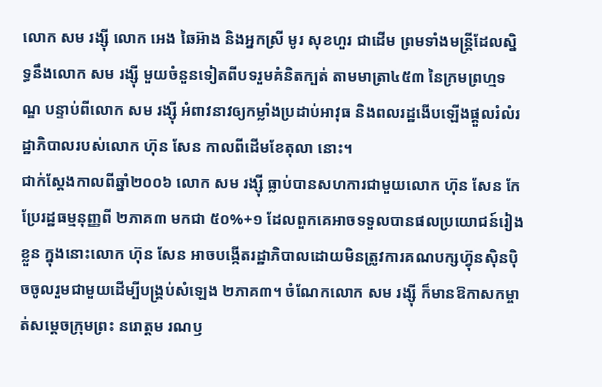លោក សម រង្ស៊ី លោក អេង ឆៃអ៊ាង និងអ្នកស្រី មូរ សុខហួរ ជាដើម ព្រមទាំងមន្ត្រីដែលស្និទ្ធនឹងលោក សម រង្ស៊ី មួយចំនួនទៀតពីបទរួមគំនិតក្បត់ តាមមាត្រា៤៥៣ នៃក្រមព្រហ្មទណ្ឌ បន្ទាប់ពីលោក សម រង្ស៊ី អំពាវនាវឲ្យកម្លាំងប្រដាប់អាវុធ និងពលរដ្ឋងើបឡើងផ្តួលរំលំរដ្ឋាភិបាលរបស់លោក ហ៊ុន សែន កាលពីដើមខែតុលា នោះ។
ជាក់ស្តែងកាលពីឆ្នាំ២០០៦ លោក សម រង្ស៊ី ធ្លាប់បានសហការជាមួយលោក ហ៊ុន សែន កែប្រែរដ្ឋធម្មនុញ្ញពី ២ភាគ៣ មកជា ៥០%+១ ដែលពួកគេអាចទទួលបានផលប្រយោជន៍រៀងខ្លួន ក្នុងនោះលោក ហ៊ុន សែន អាចបង្កើតរដ្ឋាភិបាលដោយមិនត្រូវការគណបក្សហ៊្វុនស៊ិនប៉ិចចូលរួមជាមួយដើម្បីបង្គ្រប់សំឡេង ២ភាគ៣។ ចំណែកលោក សម រង្ស៊ី ក៏មានឱកាសកម្ចាត់សម្តេចក្រុមព្រះ នរោត្តម រណឫ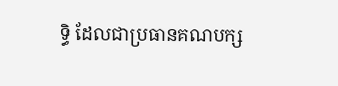ទ្ធិ ដែលជាប្រធានគណបក្ស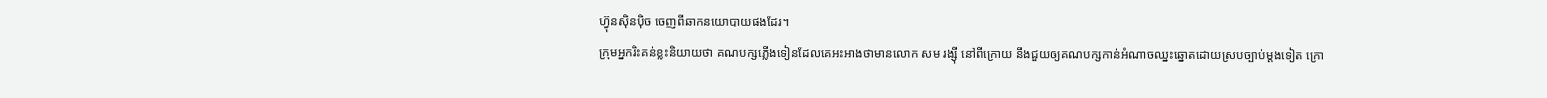ហ៊្វុនស៊ិនប៉ិច ចេញពីឆាកនយោបាយផងដែរ។
ក្រុមអ្នករិះគន់ខ្លះនិយាយថា គណបក្សភ្លើងទៀនដែលគេអះអាងថាមានលោក សម រង្ស៊ី នៅពីក្រោយ នឹងជួយឲ្យគណបក្សកាន់អំណាចឈ្នះឆ្នោតដោយស្របច្បាប់ម្តងទៀត ក្រោ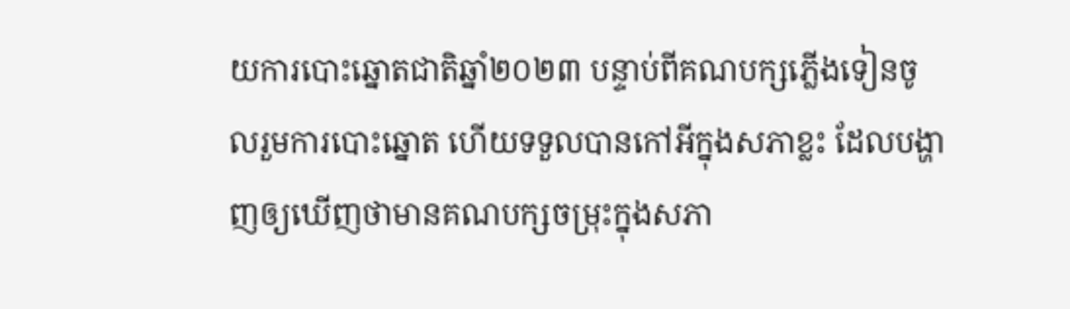យការបោះឆ្នោតជាតិឆ្នាំ២០២៣ បន្ទាប់ពីគណបក្សភ្លើងទៀនចូលរួមការបោះឆ្នោត ហើយទទួលបានកៅអីក្នុងសភាខ្លះ ដែលបង្ហាញឲ្យឃើញថាមានគណបក្សចម្រុះក្នុងសភា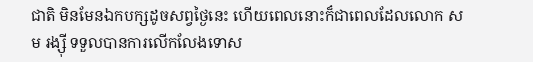ជាតិ មិនមែនឯកបក្សដូចសព្វថ្ងៃនេះ ហើយពេលនោះក៏ជាពេលដែលលោក សម រង្ស៊ី ទទួលបានការលើកលែងទោស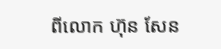ពីលោក ហ៊ុន សែន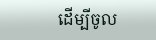ដើម្បីចូល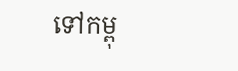ទៅកម្ពុ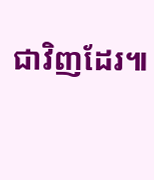ជាវិញដែរ៕